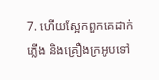7. ហើយស្អែកពួកគេដាក់ភ្លើង និងគ្រឿងក្រអូបទៅ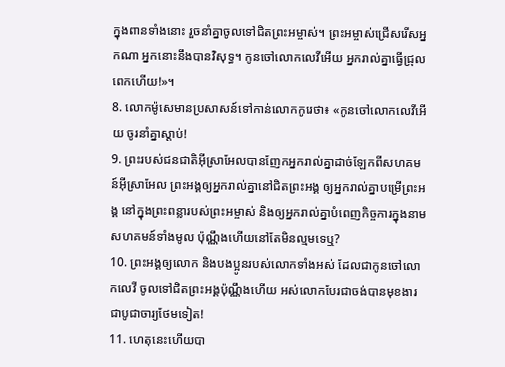ក្នុងពានទាំងនោះ រួចនាំគ្នាចូលទៅជិតព្រះអម្ចាស់។ ព្រះអម្ចាស់ជ្រើសរើសអ្នកណា អ្នកនោះនឹងបានវិសុទ្ធ។ កូនចៅលោកលេវីអើយ អ្នករាល់គ្នាធ្វើជ្រុលពេកហើយ!»។
8. លោកម៉ូសេមានប្រសាសន៍ទៅកាន់លោកកូរេថា៖ «កូនចៅលោកលេវីអើយ ចូរនាំគ្នាស្ដាប់!
9. ព្រះរបស់ជនជាតិអ៊ីស្រាអែលបានញែកអ្នករាល់គ្នាដាច់ឡែកពីសហគមន៍អ៊ីស្រាអែល ព្រះអង្គឲ្យអ្នករាល់គ្នានៅជិតព្រះអង្គ ឲ្យអ្នករាល់គ្នាបម្រើព្រះអង្គ នៅក្នុងព្រះពន្លារបស់ព្រះអម្ចាស់ និងឲ្យអ្នករាល់គ្នាបំពេញកិច្ចការក្នុងនាមសហគមន៍ទាំងមូល ប៉ុណ្ណឹងហើយនៅតែមិនល្មមទេឬ?
10. ព្រះអង្គឲ្យលោក និងបងប្អូនរបស់លោកទាំងអស់ ដែលជាកូនចៅលោកលេវី ចូលទៅជិតព្រះអង្គប៉ុណ្ណឹងហើយ អស់លោកបែរជាចង់បានមុខងារជាបូជាចារ្យថែមទៀត!
11. ហេតុនេះហើយបា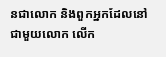នជាលោក និងពួកអ្នកដែលនៅជាមួយលោក លើក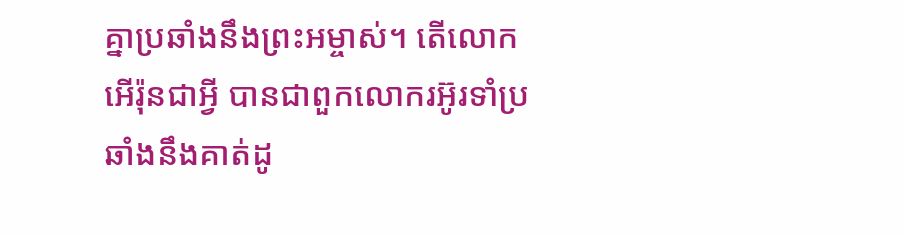គ្នាប្រឆាំងនឹងព្រះអម្ចាស់។ តើលោកអើរ៉ុនជាអ្វី បានជាពួកលោករអ៊ូរទាំប្រឆាំងនឹងគាត់ដូ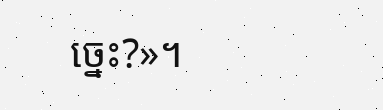ច្នេះ?»។